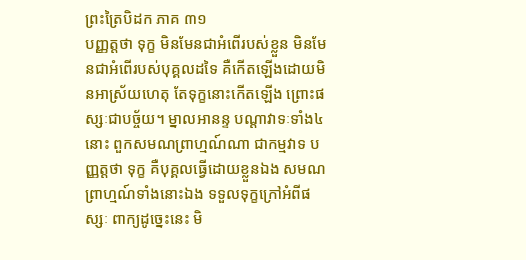ព្រះត្រៃបិដក ភាគ ៣១
បញ្ញត្តថា ទុក្ខ មិនមែនជាអំពើរបស់ខ្លួន មិនមែនជាអំពើរបស់បុគ្គលដទៃ គឺកើតឡើងដោយមិនអាស្រ័យហេតុ តែទុក្ខនោះកើតឡើង ព្រោះផស្សៈជាបច្ច័យ។ ម្នាលអានន្ទ បណ្តាវាទៈទាំង៤នោះ ពួកសមណព្រាហ្មណ៍ណា ជាកម្មវាទ បញ្ញត្តថា ទុក្ខ គឺបុគ្គលធ្វើដោយខ្លួនឯង សមណព្រាហ្មណ៍ទាំងនោះឯង ទទួលទុក្ខក្រៅអំពីផស្សៈ ពាក្យដូច្នេះនេះ មិ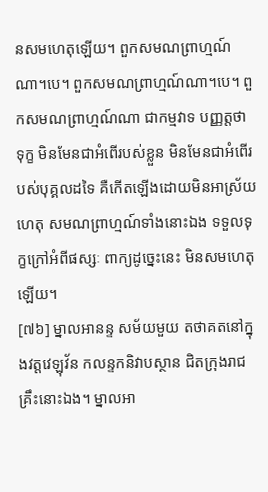នសមហេតុឡើយ។ ពួកសមណព្រាហ្មណ៍ណា។បេ។ ពួកសមណព្រាហ្មណ៍ណា។បេ។ ពួកសមណព្រាហ្មណ៍ណា ជាកម្មវាទ បញ្ញត្តថា ទុក្ខ មិនមែនជាអំពើរបស់ខ្លួន មិនមែនជាអំពើរបស់បុគ្គលដទៃ គឺកើតឡើងដោយមិនអាស្រ័យហេតុ សមណព្រាហ្មណ៍ទាំងនោះឯង ទទួលទុក្ខក្រៅអំពីផស្សៈ ពាក្យដូច្នេះនេះ មិនសមហេតុឡើយ។
[៧៦] ម្នាលអានន្ទ សម័យមួយ តថាគតនៅក្នុងវត្តវេឡុវ័ន កលន្ទកនិវាបស្ថាន ជិតក្រុងរាជគ្រឹះនោះឯង។ ម្នាលអា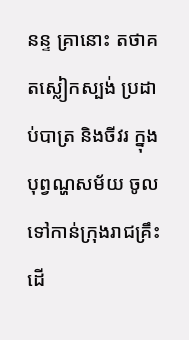នន្ទ គ្រានោះ តថាគតស្លៀកស្បង់ ប្រដាប់បាត្រ និងចីវរ ក្នុងបុព្វណ្ហសម័យ ចូលទៅកាន់ក្រុងរាជគ្រឹះ ដើ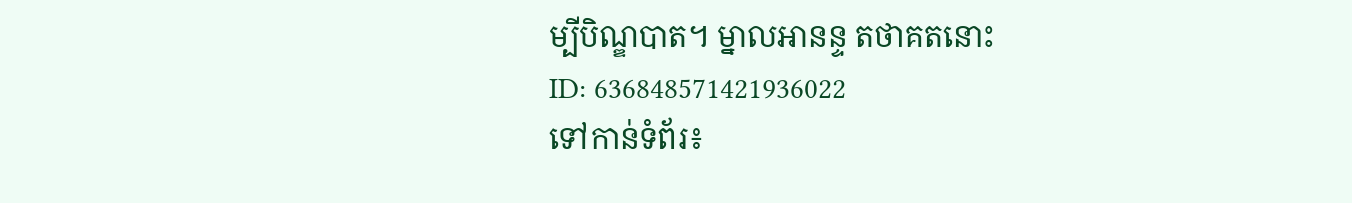ម្បីបិណ្ឌបាត។ ម្នាលអានន្ទ តថាគតនោះ
ID: 636848571421936022
ទៅកាន់ទំព័រ៖